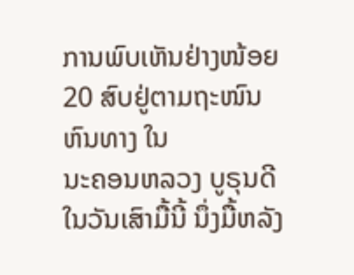ການພົບເຫັນຢ່າງໜ້ອຍ 20 ສົບຢູ່ຕາມຖະໜົນຫົນທາງ ໃນ
ນະຄອນຫລວງ ບູຣຸນດີໃນວັນເສົາມື້ນີ້ ນຶ່ງມື້ຫລັງ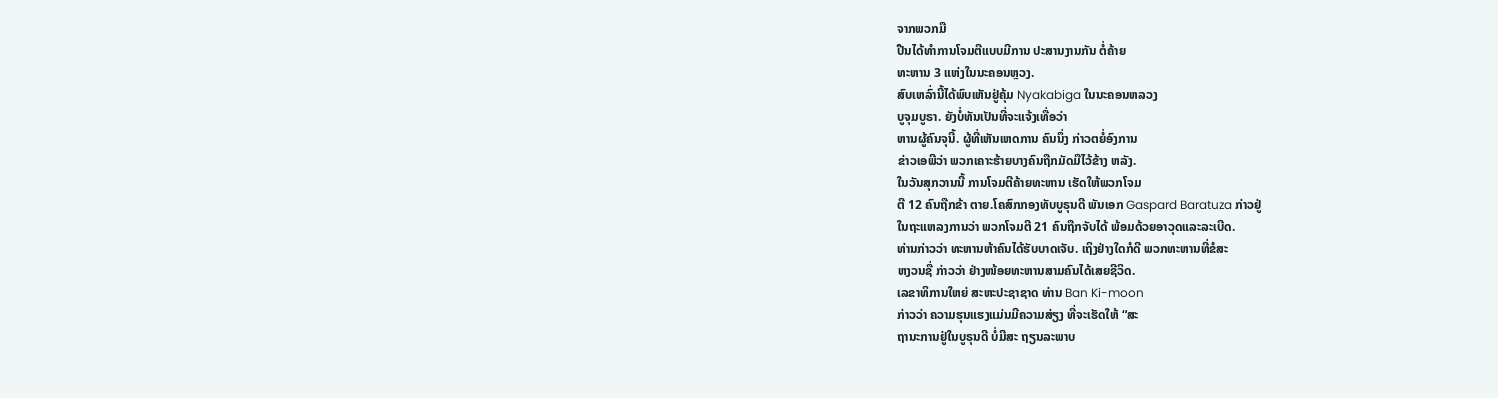ຈາກພວກມື
ປືນໄດ້ທຳການໂຈມຕີແບບມີການ ປະສານງານກັນ ຕໍ່ຄ້າຍ
ທະຫານ 3 ແຫ່ງໃນນະຄອນຫຼວງ.
ສົບເຫລົ່ານີ້ໄດ້ພົບເຫັນຢູ່ຄຸ້ມ Nyakabiga ໃນນະຄອນຫລວງ
ບູຈຸມບູຣາ. ຍັງບໍ່ທັນເປັນທີ່ຈະແຈ້ງເທື່ອວ່າ
ຫານຜູ້ຄົນຈຸນີ້. ຜູ້ທີ່ເຫັນເຫດການ ຄົນນຶ່ງ ກ່າວຕຍໍ່ອົງການ
ຂ່າວເອພີວ່າ ພວກເຄາະຮ້າຍບາງຄົນຖືກມັດມືໄວ້ຂ້າງ ຫລັງ.
ໃນວັນສຸກວານນີ້ ການໂຈມຕີຄ້າຍທະຫານ ເຮັດໃຫ້ພວກໂຈມ
ຕີ 12 ຄົນຖືກຂ້າ ຕາຍ.ໂຄສົກກອງທັບບູຣຸນດີ ພັນເອກ Gaspard Baratuza ກ່າວຢູ່
ໃນຖະແຫລງການວ່າ ພວກໂຈມຕີ 21 ຄົນຖືກຈັບໄດ້ ພ້ອມດ້ວຍອາວຸດແລະລະເບີດ.
ທ່ານກ່າວວ່າ ທະຫານຫ້າຄົນໄດ້ຮັບບາດເຈັບ. ເຖິງຢ່າງໃດກໍດີ ພວກທະຫານທີ່ຂໍສະ
ຫງວນຊື່ ກ່າວວ່າ ຢ່າງໜ້ອຍທະຫານສາມຄົນໄດ້ເສຍຊີວິດ.
ເລຂາທິການໃຫຍ່ ສະຫະປະຊາຊາດ ທ່ານ Ban Ki-moon
ກ່າວວ່າ ຄວາມຮຸນແຮງແມ່ນມີຄວາມສ່ຽງ ທີ່ຈະເຮັດໃຫ້ “ສະ
ຖານະການຢູ່ໃນບູຣຸນດີ ບໍ່ມີສະ ຖຽນລະພາບ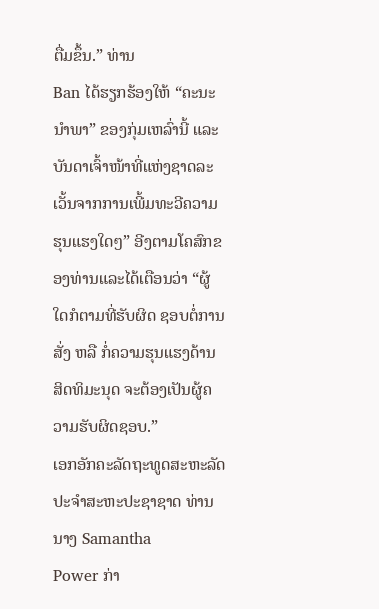ຕື່ມຂຶ້ນ.” ທ່ານ
Ban ໄດ້ຮຽກຮ້ອງໃຫ້ “ຄະນະນຳພາ” ຂອງກຸ່ມເຫລົ່ານີ້ ແລະ
ບັນດາເຈົ້າໜ້າທີ່ແຫ່ງຊາດລະເວັ້ນຈາກການເພີ້ມທະວີຄວາມ
ຮຸນແຮງໃດໆ” ອີງຕາມໂຄສົກຂອງທ່ານແລະໄດ້ເຕືອນວ່າ “ຜູ້
ໃດກໍຕາມທີ່ຮັບຜິດ ຊອບຕໍ່ການສັ່ງ ຫລື ກໍ່ຄວາມຮຸນແຮງດ້ານ
ສິດທິມະນຸດ ຈະຕ້ອງເປັນຜູ້ຄວາມຮັບຜິດຊອບ.”
ເອກອັກຄະລັດຖະທູດສະຫະລັດປະຈຳສະຫະປະຊາຊາດ ທ່ານນາງ Samantha
Power ກ່າ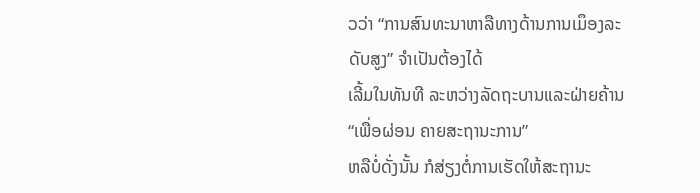ວວ່າ “ການສົນທະນາຫາລືທາງດ້ານການເມຶອງລະດັບສູງ” ຈຳເປັນຕ້ອງໄດ້
ເລີ້ມໃນທັນທີ ລະຫວ່າງລັດຖະບານແລະຝ່າຍຄ້ານ “ເພື່ອຜ່ອນ ຄາຍສະຖານະການ”
ຫລືບໍ່ດັ່ງນັ້ນ ກໍສ່ຽງຕໍ່ການເຮັດໃຫ້ສະຖານະ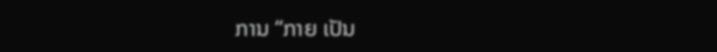ການ “ກາຍ ເປັນ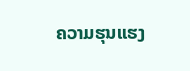ຄວາມຮຸນແຮງ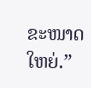ຂະໜາດໃຫຍ່.”